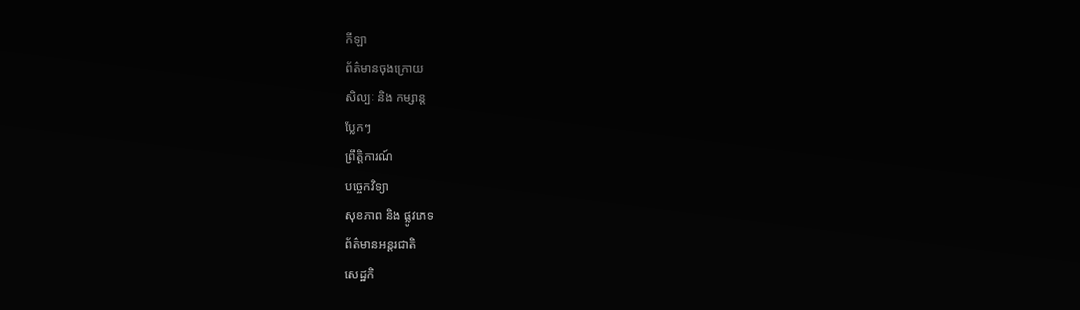កីឡា
ព័ត៌មានចុងក្រោយ
សិល្បៈ និង កម្សាន្ត
ប្លែកៗ
ព្រឹត្តិការណ៍
បច្ចេកវិទ្យា
សុខភាព និង ផ្លូវភេទ
ព័ត៌មានអន្តរជាតិ
សេដ្ឋកិ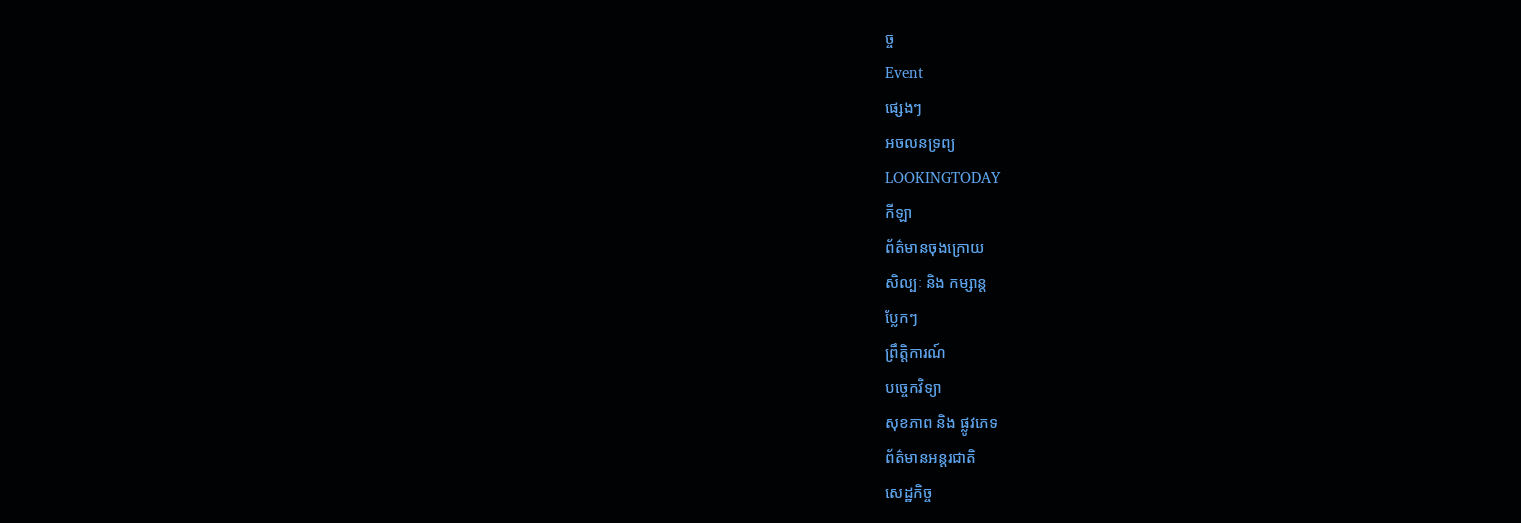ច្ច
Event
ផ្សេងៗ
អចលនទ្រព្យ
LOOKINGTODAY
កីឡា
ព័ត៌មានចុងក្រោយ
សិល្បៈ និង កម្សាន្ត
ប្លែកៗ
ព្រឹត្តិការណ៍
បច្ចេកវិទ្យា
សុខភាព និង ផ្លូវភេទ
ព័ត៌មានអន្តរជាតិ
សេដ្ឋកិច្ច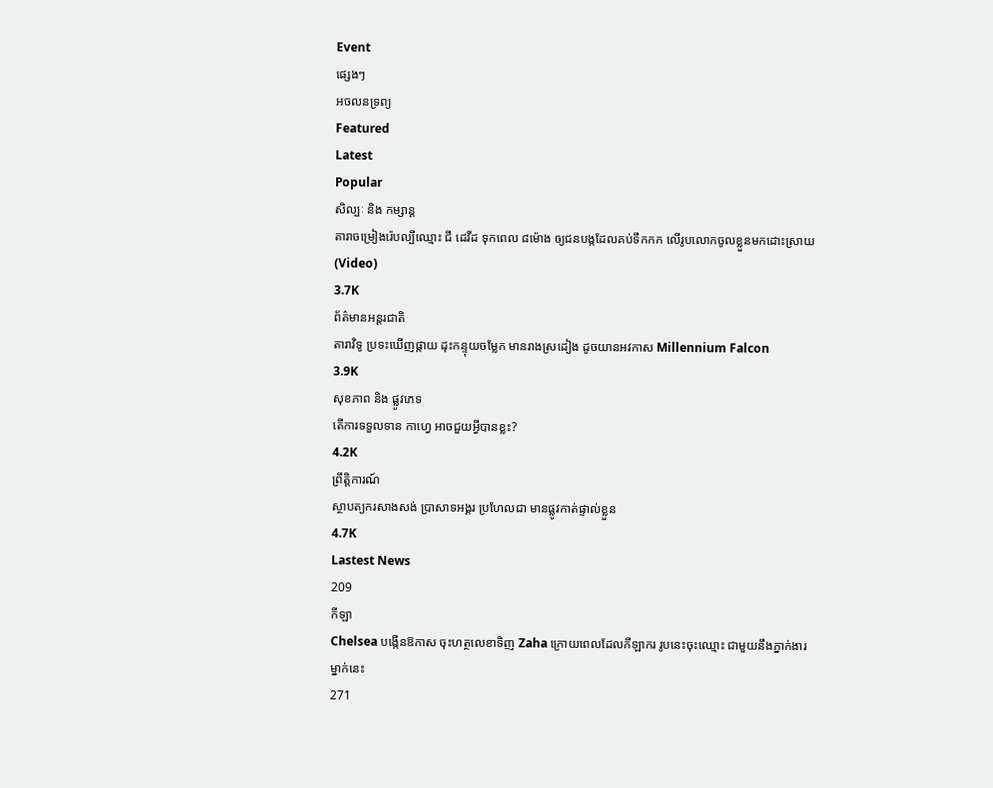Event
ផ្សេងៗ
អចលនទ្រព្យ
Featured
Latest
Popular
សិល្បៈ និង កម្សាន្ត
តារាចម្រៀងរ៉េបល្បីឈ្មោះ ជី ដេវីដ ទុកពេល ៨ម៉ោង ឲ្យជនបង្កដែលគប់ទឹកកក លើរូបលោកចូលខ្លួនមកដោះស្រាយ (Video)
3.7K
ព័ត៌មានអន្តរជាតិ
តារាវិទូ ប្រទះឃើញផ្កាយ ដុះកន្ទុយចម្លែក មានរាងស្រដៀង ដូចយានអវកាស Millennium Falcon
3.9K
សុខភាព និង ផ្លូវភេទ
តើការទទួលទាន កាហ្វេ អាចជួយអ្វីបានខ្លះ?
4.2K
ព្រឹត្តិការណ៍
ស្ថាបត្យករសាងសង់ ប្រាសាទអង្គរ ប្រហែលជា មានផ្លូវកាត់ផ្ទាល់ខ្លួន
4.7K
Lastest News
209
កីឡា
Chelsea បង្កើនឱកាស ចុះហត្ថលេខាទិញ Zaha ក្រោយពេលដែលកីឡាករ រូបនេះចុះឈ្មោះ ជាមួយនឹងភ្នាក់ងារ ម្នាក់នេះ
271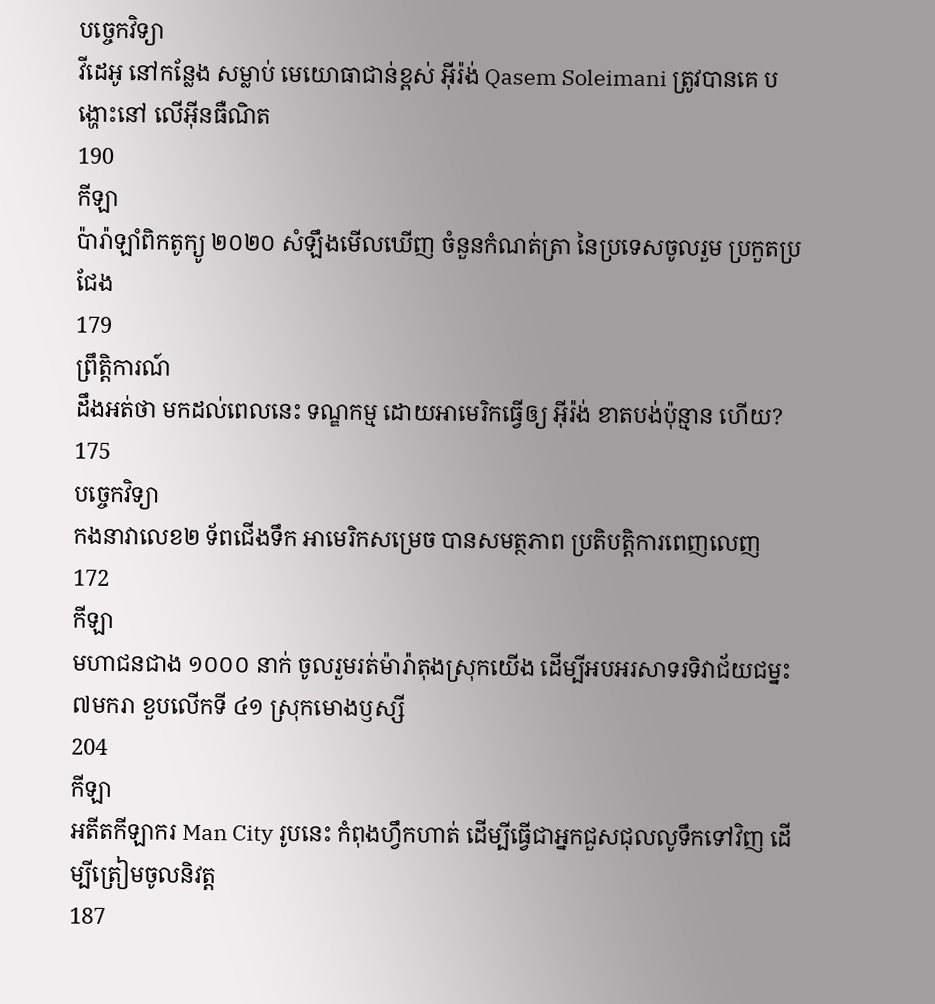បច្ចេកវិទ្យា
វីដេអូ នៅកន្លែង សម្លាប់ មេយោធាជាន់ខ្ពស់ អ៊ីរ៉ង់ Qasem Soleimani ត្រូវបានគេ បង្ហោះនៅ លើអ៊ីនធឺណិត
190
កីឡា
ប៉ារ៉ាឡាំពិកតូក្យូ ២០២០ សំឡឹងមើលឃើញ ចំនួនកំណត់ត្រា នៃប្រទេសចូលរួម ប្រកួតប្រជែង
179
ព្រឹត្តិការណ៍
ដឹងអត់ថា មកដល់ពេលនេះ ទណ្ឌកម្ម ដោយអាមេរិកធ្វើឲ្យ អ៊ីរ៉ង់ ខាតបង់ប៉ុន្មាន ហើយ?
175
បច្ចេកវិទ្យា
កងនាវាលេខ២ ទ័ពជើងទឹក អាមេរិកសម្រេច បានសមត្ថភាព ប្រតិបត្តិការពេញលេញ
172
កីឡា
មហាជនជាង ១០០០ នាក់ ចូលរួមរត់ម៉ារ៉ាតុងស្រុកយើង ដើម្បីអបអរសាទរទិវាជ័យជម្នះ ៧មករា ខួបលើកទី ៤១ ស្រុកមោងឫស្សី
204
កីឡា
អតីតកីឡាករ Man City រូបនេះ កំពុងហ្វឹកហាត់ ដើម្បីធ្វើជាអ្នកជួសជុលលូទឹកទៅវិញ ដើម្បីត្រៀមចូលនិវត្ត
187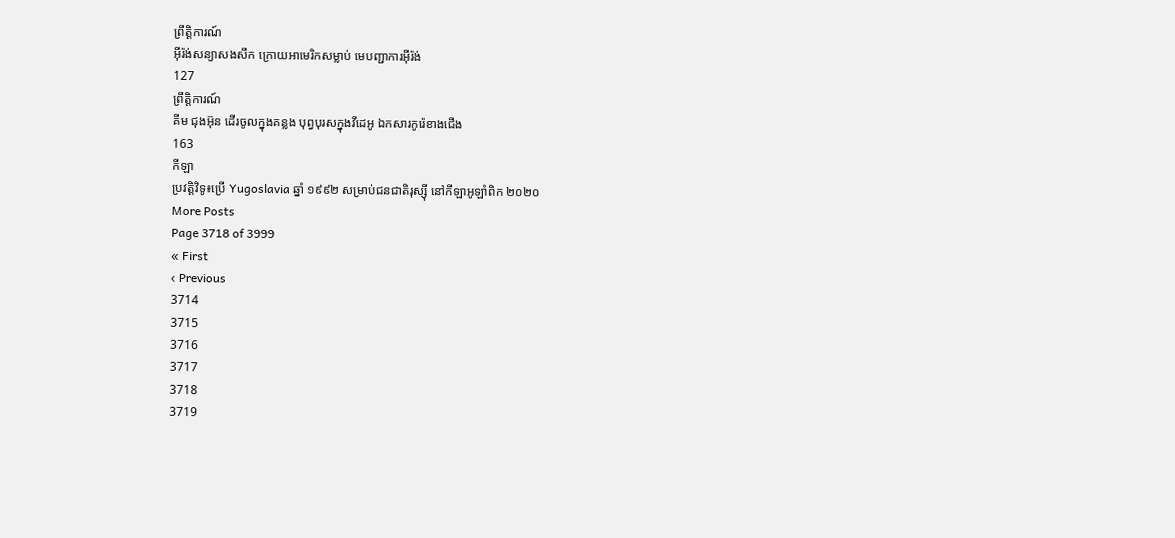ព្រឹត្តិការណ៍
អ៊ីរ៉ង់សន្យាសងសឹក ក្រោយអាមេរិកសម្លាប់ មេបញ្ជាការអ៊ីរ៉ង់
127
ព្រឹត្តិការណ៍
គីម ជុងអ៊ុន ដើរចូលក្នុងគន្លង បុព្វបុរសក្នុងវីដេអូ ឯកសារកូរ៉េខាងជើង
163
កីឡា
ប្រវត្តិវិទូ៖ប្រើ Yugoslavia ឆ្នាំ ១៩៩២ សម្រាប់ជនជាតិរុស្ស៊ី នៅកីឡាអូឡាំពិក ២០២០
More Posts
Page 3718 of 3999
« First
‹ Previous
3714
3715
3716
3717
3718
3719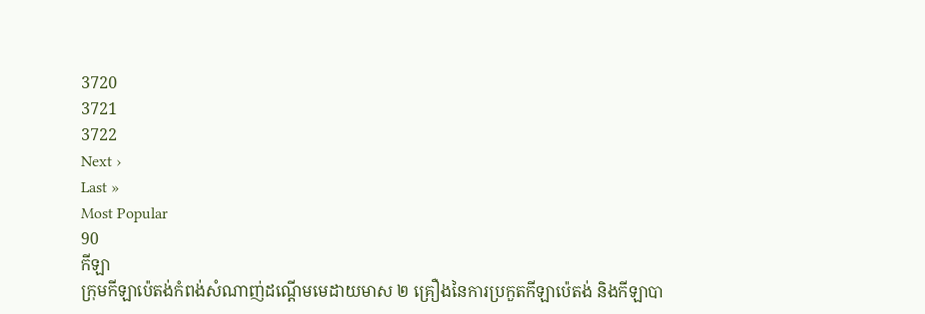3720
3721
3722
Next ›
Last »
Most Popular
90
កីឡា
ក្រុមកីឡាប៉េតង់កំពង់សំណាញ់ដណ្តើមមេដាយមាស ២ គ្រឿងនៃការប្រកួតកីឡាប៉េតង់ និងកីឡាបា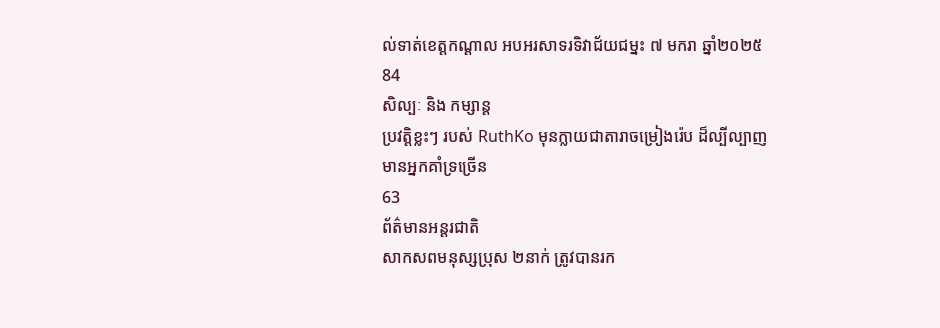ល់ទាត់ខេត្តកណ្តាល អបអរសាទរទិវាជ័យជម្នះ ៧ មករា ឆ្នាំ២០២៥
84
សិល្បៈ និង កម្សាន្ត
ប្រវត្តិខ្លះៗ របស់ RuthKo មុនក្លាយជាតារាចម្រៀងរ៉េប ដ៏ល្បីល្បាញ មានអ្នកគាំទ្រច្រើន
63
ព័ត៌មានអន្តរជាតិ
សាកសពមនុស្សប្រុស ២នាក់ ត្រូវបានរក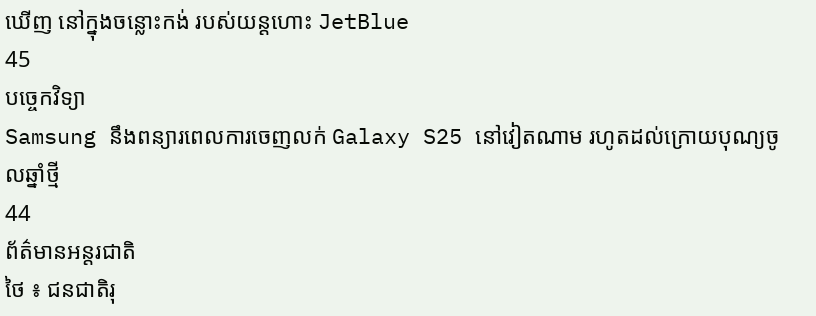ឃើញ នៅក្នុងចន្លោះកង់ របស់យន្តហោះ JetBlue
45
បច្ចេកវិទ្យា
Samsung នឹងពន្យារពេលការចេញលក់ Galaxy S25 នៅវៀតណាម រហូតដល់ក្រោយបុណ្យចូលឆ្នាំថ្មី
44
ព័ត៌មានអន្តរជាតិ
ថៃ ៖ ជនជាតិរុ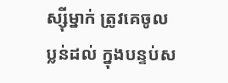ស្ស៊ីម្នាក់ ត្រូវគេចូលប្លន់ដល់ ក្នុងបន្ទប់ស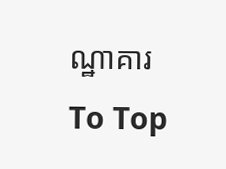ណ្ឋាគារ
To Top